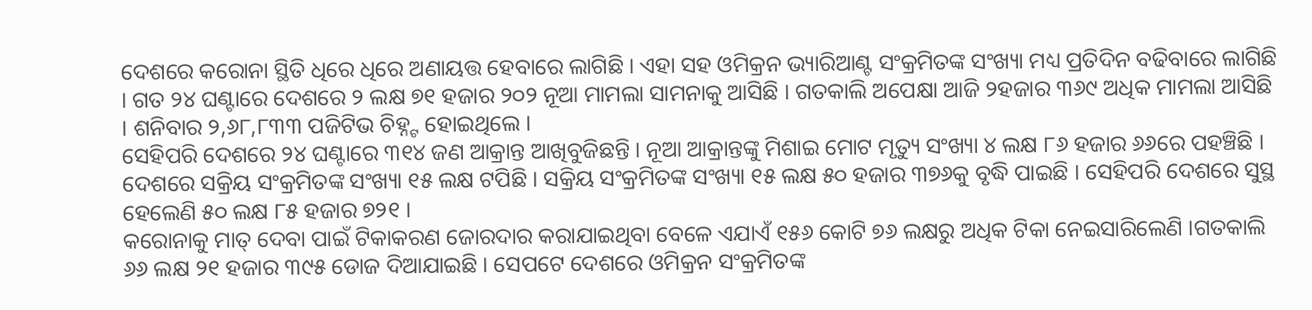ଦେଶରେ କରୋନା ସ୍ଥିତି ଧିରେ ଧିରେ ଅଣାୟତ୍ତ ହେବାରେ ଲାଗିଛି । ଏହା ସହ ଓମିକ୍ରନ ଭ୍ୟାରିଆଣ୍ଟ ସଂକ୍ରମିତଙ୍କ ସଂଖ୍ୟା ମଧ୍ୟ ପ୍ରତିଦିନ ବଢିବାରେ ଲାଗିଛି । ଗତ ୨୪ ଘଣ୍ଟାରେ ଦେଶରେ ୨ ଲକ୍ଷ ୭୧ ହଜାର ୨୦୨ ନୂଆ ମାମଲା ସାମନାକୁ ଆସିଛି । ଗତକାଲି ଅପେକ୍ଷା ଆଜି ୨ହଜାର ୩୬୯ ଅଧିକ ମାମଲା ଆସିଛି । ଶନିବାର ୨,୬୮,୮୩୩ ପଜିଟିଭ ଚିହ୍ନ୍ଟ ହୋଇଥିଲେ ।
ସେହିପରି ଦେଶରେ ୨୪ ଘଣ୍ଟାରେ ୩୧୪ ଜଣ ଆକ୍ରାନ୍ତ ଆଖିବୁଜିଛନ୍ତି । ନୂଆ ଆକ୍ରାନ୍ତଙ୍କୁ ମିଶାଇ ମୋଟ ମୃତ୍ୟୁ ସଂଖ୍ୟା ୪ ଲକ୍ଷ ୮୬ ହଜାର ୬୬ରେ ପହଞ୍ଚିଛି । ଦେଶରେ ସକ୍ରିୟ ସଂକ୍ରମିତଙ୍କ ସଂଖ୍ୟା ୧୫ ଲକ୍ଷ ଟପିଛି । ସକ୍ରିୟ ସଂକ୍ରମିତଙ୍କ ସଂଖ୍ୟା ୧୫ ଲକ୍ଷ ୫୦ ହଜାର ୩୭୬କୁ ବୃଦ୍ଧି ପାଇଛି । ସେହିପରି ଦେଶରେ ସୁସ୍ଥ ହେଲେଣି ୫୦ ଲକ୍ଷ ୮୫ ହଜାର ୭୨୧ ।
କରୋନାକୁ ମାତ୍ ଦେବା ପାଇଁ ଟିକାକରଣ ଜୋରଦାର କରାଯାଇଥିବା ବେଳେ ଏଯାଏଁ ୧୫୬ କୋଟି ୭୬ ଲକ୍ଷରୁ ଅଧିକ ଟିକା ନେଇସାରିଲେଣି ।ଗତକାଲି ୬୬ ଲକ୍ଷ ୨୧ ହଜାର ୩୯୫ ଡୋଜ ଦିଆଯାଇଛି । ସେପଟେ ଦେଶରେ ଓମିକ୍ରନ ସଂକ୍ରମିତଙ୍କ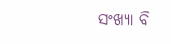ସଂଖ୍ୟା ବି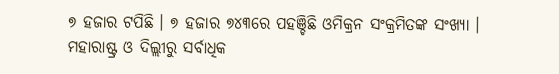୭ ହଜାର ଟପିଛି । ୭ ହଜାର ୭୪୩ରେ ପହଞ୍ଚିଛି ଓମିକ୍ରନ ସଂକ୍ରମିତଙ୍କ ସଂଖ୍ୟା । ମହାରାଷ୍ଟ୍ର ଓ ଦିଲ୍ଲୀରୁ ସର୍ବାଧିକ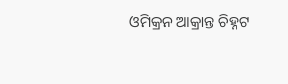ଓମିକ୍ରନ ଆକ୍ରାନ୍ତ ଚିହ୍ନଟ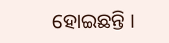ହୋଇଛନ୍ତି ।